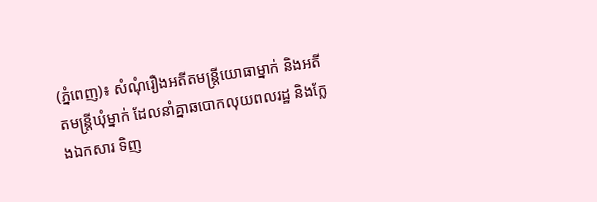(ភ្នំពេញ)៖ សំណុំរឿងអតីតមន្ត្រីយោធាម្នាក់ និងអតីតមន្ត្រីឃុំម្នាក់ ដែលនាំគ្នាឆបោកលុយពលរដ្ឋ និងក្លែងឯកសារ ទិញ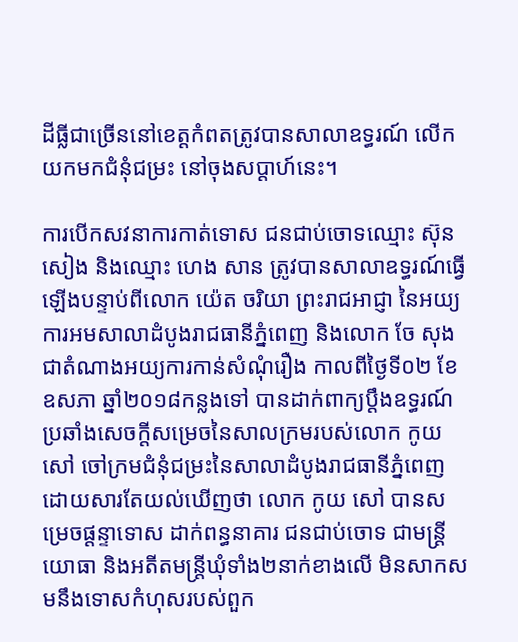ដីធ្លីជាច្រើននៅខេត្តកំពតត្រូវបានសាលាឧទ្ធរណ៍ លើកយកមកជំនុំជម្រះ នៅចុងសប្តាហ៍នេះ។

ការបើកសវនាការកាត់ទោស ជនជាប់ចោទឈ្មោះ ស៊ុន សៀង និងឈ្មោះ ហេង សាន ត្រូវបានសាលាឧទ្ធរណ៍ធ្វើឡើងបន្ទាប់ពីលោក យ៉េត ចរិយា ព្រះរាជអាជ្ញា នៃអយ្យការអមសាលាដំបូងរាជធានីភ្នំពេញ និងលោក ចែ សុង ជាតំណាងអយ្យការកាន់សំណុំរឿង កាលពីថ្ងៃទី០២ ខែឧសភា ឆ្នាំ២០១៨កន្លងទៅ បានដាក់ពាក្យប្តឹងឧទ្ធរណ៍ ប្រឆាំងសេចក្តីសម្រេចនៃសាលក្រមរបស់លោក កូយ សៅ ចៅក្រមជំនុំជម្រះនៃសាលាដំបូងរាជធានីភ្នំពេញ ដោយសារតែយល់ឃើញថា លោក កូយ សៅ បានសម្រេចផ្តន្ទាទោស ដាក់ពន្ធនាគារ ជនជាប់ចោទ ជាមន្ត្រីយោធា និងអតីតមន្ត្រីឃុំទាំង២នាក់ខាងលើ មិនសាកសមនឹងទោសកំហុសរបស់ពួក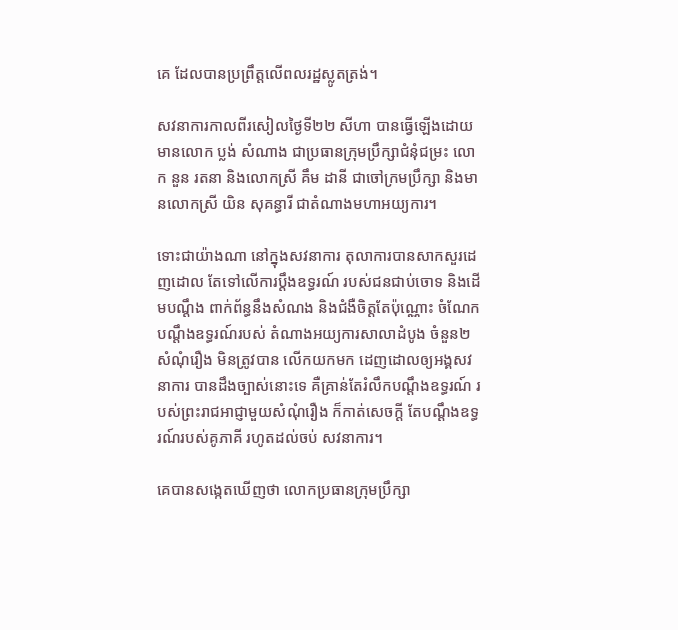គេ ដែលបានប្រព្រឹត្តលើពលរដ្ឋស្លូតត្រង់។

សវនាការកាលពីរសៀលថ្ងៃទី២២ សីហា បានធ្វើឡើងដោយមានលោក ប្លង់ សំណាង ជាប្រធានក្រុមប្រឹក្សាជំនុំជម្រះ លោក នួន រតនា និងលោកស្រី គឹម ដានី ជាចៅក្រមប្រឹក្សា និងមានលោកស្រី យិន សុគន្ធារី ជាតំណាងមហាអយ្យការ។

ទោះជាយ៉ាងណា នៅក្នុងសវនាការ តុលាការបានសាកសួរដេញដោល តែទៅលើការប្តឹងឧទ្ធរណ៍ របស់ជនជាប់ចោទ និងដើមបណ្តឹង ពាក់ព័ន្ធនឹងសំណង និងជំងឺចិត្តតែប៉ុណ្ណោះ ចំណែកបណ្តឹងឧទ្ធរណ៍របស់ តំណាងអយ្យការសាលាដំបូង ចំនួន២សំណុំរឿង មិនត្រូវបាន លើកយកមក ដេញដោលឲ្យអង្គសវនាការ បានដឹងច្បាស់នោះទេ គឺគ្រាន់តែរំលឹកបណ្តឹងឧទ្ធរណ៍ របស់ព្រះរាជអាជ្ញាមួយសំណុំរឿង ក៏កាត់សេចក្តី តែបណ្តឹងឧទ្ធរណ៍របស់គូភាគី រហូតដល់ចប់ សវនាការ។

គេបានសង្កេតឃើញថា លោកប្រធានក្រុមប្រឹក្សា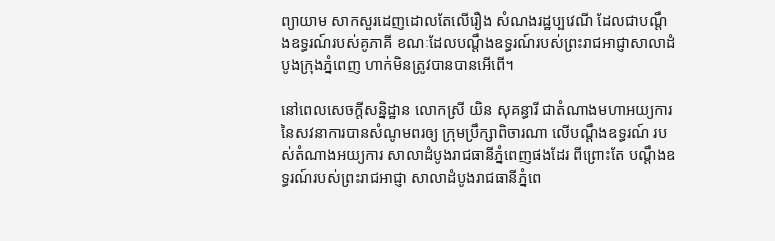ព្យាយាម សាកសួរដេញដោលតែលើរឿង សំណងរដ្ឋប្បវេណី ដែលជាបណ្តឹងឧទ្ធរណ៍របស់គូភាគី ខណៈដែលបណ្តឹងឧទ្ធរណ៍របស់ព្រះរាជអាជ្ញាសាលាដំបូងក្រុងភ្នំពេញ ហាក់មិនត្រូវបានបានអើពើ។

នៅពេលសេចក្តីសន្និដ្ឋាន លោកស្រី យិន សុគន្ធារី ជាតំណាងមហាអយ្យការ នៃសវនាការបានសំណូមពរឲ្យ ក្រុមប្រឹក្សាពិចារណា លើបណ្តឹងឧទ្ធរណ៍ របស់តំណាងអយ្យការ សាលាដំបូងរាជធានីភ្នំពេញផងដែរ ពីព្រោះតែ បណ្តឹងឧទ្ធរណ៍របស់ព្រះរាជអាជ្ញា សាលាដំបូងរាជធានីភ្នំពេ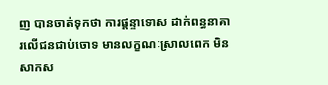ញ បានចាត់ទុកថា ការផ្តន្ទាទោស ដាក់ពន្ធនាគារលើជនជាប់ចោទ មានលក្ខណៈស្រាលពេក មិនសាកស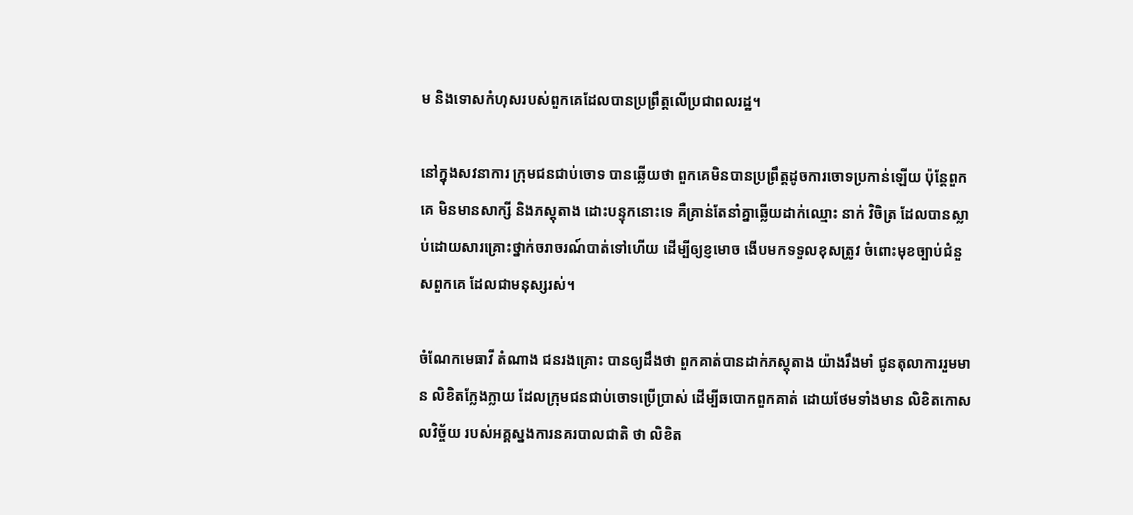ម និងទោសកំហុសរបស់ពួកគេដែលបានប្រព្រឹត្តលើប្រជាពលរដ្ឋ។

នៅក្នុងសវនាការ ក្រុមជនជាប់ចោទ បានឆ្លើយថា ពួកគេមិនបានប្រព្រឹត្តដូចការចោទប្រកាន់ឡើយ ប៉ុន្តែពួកគេ មិនមានសាក្សី និងភស្តុតាង ដោះបន្ទុកនោះទេ គឺគ្រាន់តែនាំគ្នាឆ្លើយដាក់ឈ្មោះ នាក់ វិចិត្រ ដែលបានស្លាប់ដោយសារគ្រោះថ្នាក់ចរាចរណ៍បាត់ទៅហើយ ដើម្បីឲ្យខ្ញមោច ងើបមកទទួលខុសត្រូវ ចំពោះមុខច្បាប់ជំនួសពួកគេ ដែលជាមនុស្សរស់។

ចំណែកមេធាវី តំណាង ជនរងគ្រោះ បានឲ្យដឹងថា ពួកគាត់បានដាក់ភស្តុតាង យ៉ាងរឹងមាំ ជូនតុលាការរួមមាន លិខិតក្លែងក្លាយ ដែលក្រុមជនជាប់ចោទប្រើប្រាស់ ដើម្បីឆបោកពួកគាត់ ដោយថែមទាំងមាន លិខិតកោសលវិច្ច័យ របស់អគ្គស្នងការនគរបាលជាតិ ថា លិខិត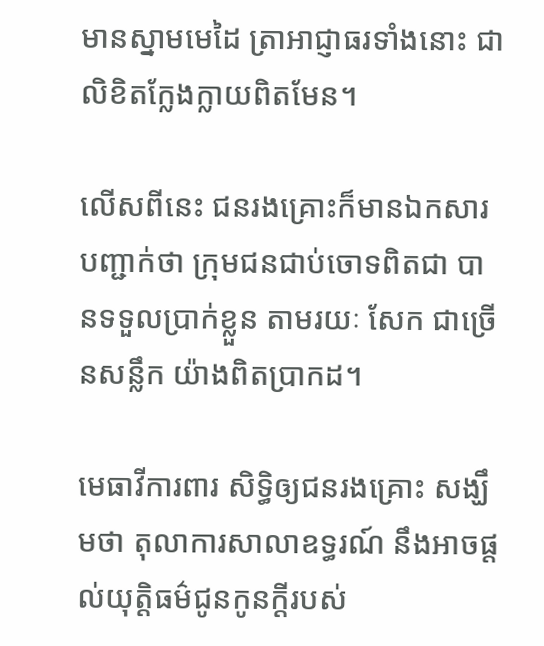មានស្នាមមេដៃ ត្រាអាជ្ញាធរទាំងនោះ ជាលិខិតក្លែងក្លាយពិតមែន។

លើសពីនេះ ជនរងគ្រោះក៏មានឯកសារបញ្ជាក់ថា ក្រុមជនជាប់ចោទពិតជា បានទទួលប្រាក់ខ្លួន តាមរយៈ សែក ជាច្រើនសន្លឹក យ៉ាងពិតប្រាកដ។

មេធាវីការពារ សិទ្ធិឲ្យជនរងគ្រោះ សង្ឃឹមថា តុលាការសាលាឧទ្ធរណ៍ នឹងអាចផ្តល់យុត្តិធម៌ជូនកូនក្តីរបស់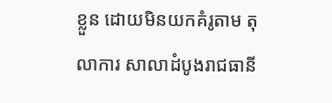ខ្លួន ដោយមិនយកគំរូតាម តុលាការ សាលាដំបូងរាជធានី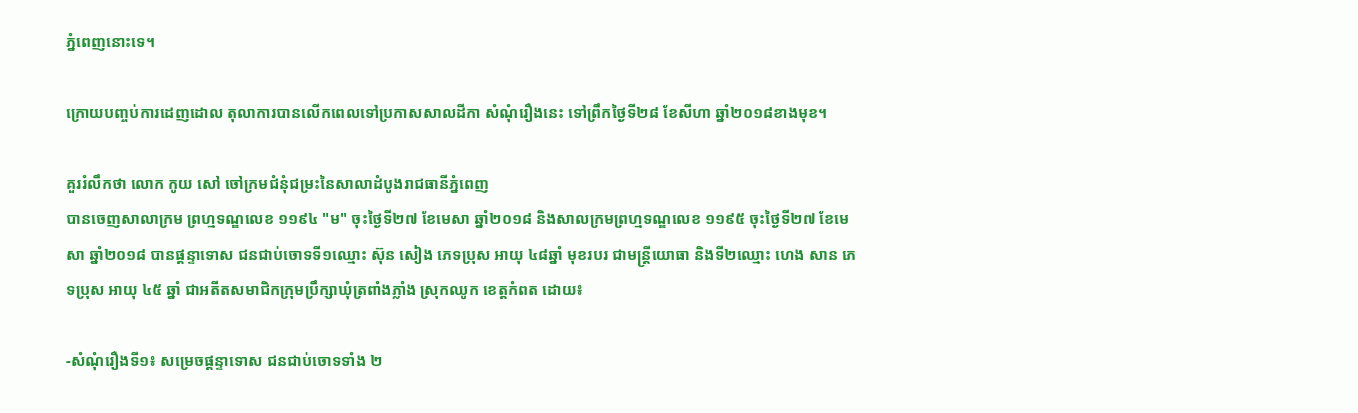ភ្នំពេញនោះទេ។

ក្រោយបញ្ចប់ការដេញដោល តុលាការបានលើកពេលទៅប្រកាសសាលដីកា សំណុំរឿងនេះ ទៅព្រឹកថ្ងៃទី២៨ ខែសីហា ឆ្នាំ២០១៨ខាងមុខ។

គួររំលឹកថា លោក កូយ សៅ ចៅក្រមជំនុំជម្រះនៃសាលាដំបូងរាជធានីភ្នំពេញ
បានចេញសាលាក្រម ព្រហ្មទណ្ឌលេខ ១១៩៤ "ម" ចុះថ្ងៃទី២៧ ខែមេសា ឆ្នាំ២០១៨ និងសាលក្រមព្រហ្មទណ្ឌលេខ ១១៩៥ ចុះថ្ងៃទី២៧ ខែមេសា ឆ្នាំ២០១៨ បានផ្តន្ទាទោស ជនជាប់ចោទទី១ឈ្មោះ ស៊ុន សៀង ភេទប្រុស អាយុ ៤៨ឆ្នាំ មុខរបរ ជាមន្ត្រីយោធា និងទី២ឈ្មោះ ហេង សាន ភេទប្រុស អាយុ ៤៥ ឆ្នាំ ជាអតីតសមាជិកក្រុមប្រឹក្សាឃុំត្រពាំងភ្លាំង ស្រុកឈូក ខេត្តកំពត ដោយ៖

-សំណុំរឿងទី១៖ សម្រេចផ្តន្ទាទោស ជនជាប់ចោទទាំង ២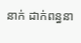នាក់ ដាក់ពន្ធនា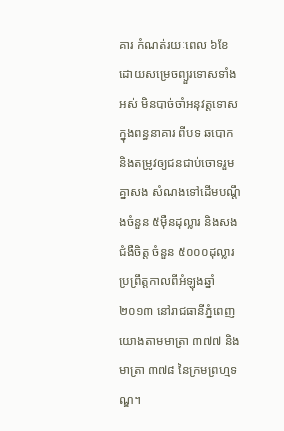គារ កំណត់រយៈពេល ៦ខែ ដោយសម្រេចព្យួរទោសទាំងអស់ មិនបាច់ចាំអនុវត្តទោសក្នុងពន្ធនាគារ ពីបទ ឆបោក និងតម្រូវឲ្យជនជាប់ចោទរួមគ្នាសង សំណងទៅដើមបណ្តឹងចំនួន ៥ម៉ឺនដុល្លារ និងសងជំងឺចិត្ត ចំនួន ៥០០០ដុល្លារ ប្រព្រឹត្តកាលពីអំឡុងឆ្នាំ២០១៣ នៅរាជធានីភ្នំពេញ យោងតាមមាត្រា ៣៧៧ និងមាត្រា ៣៧៨ នៃក្រមព្រហ្មទណ្ឌ។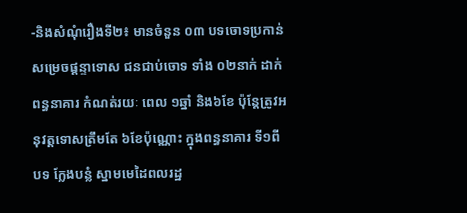-និងសំណុំរឿងទី២៖ មានចំនួន ០៣ បទចោទប្រកាន់ សម្រេចផ្តន្ទាទោស ជនជាប់ចោទ ទាំង ០២នាក់ ដាក់ពន្ធនាគារ កំណត់រយៈ ពេល ១ឆ្នាំ និង៦ខែ ប៉ុន្តែត្រូវអនុវត្តទោសត្រឹមតែ ៦ខែប៉ុណ្ណោះ ក្នុងពន្ធនាគារ ទី១ពីបទ ក្លែងបន្លំ ស្នាមមេដៃពលរដ្ឋ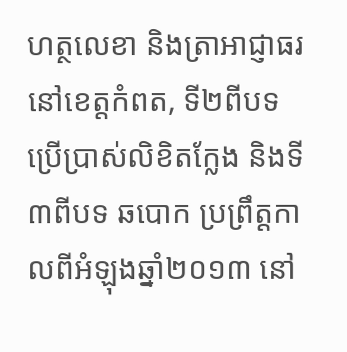ហត្ថលេខា និងត្រាអាជ្ញាធរ នៅខេត្តកំពត, ទី២ពីបទ ប្រើប្រាស់លិខិតក្លែង និងទី៣ពីបទ ឆបោក ប្រព្រឹត្តកាលពីអំឡុងឆ្នាំ២០១៣ នៅ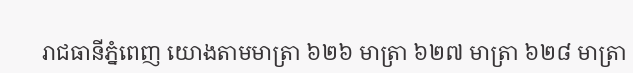រាជធានីភ្នំពេញ យោងតាមមាត្រា ៦២៦ មាត្រា ៦២៧ មាត្រា ៦២៨ មាត្រា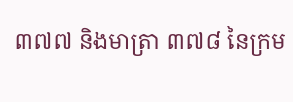៣៧៧ និងមាត្រា ៣៧៨ នៃក្រម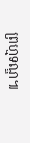ព្រហ្មទណ្ឌ៕